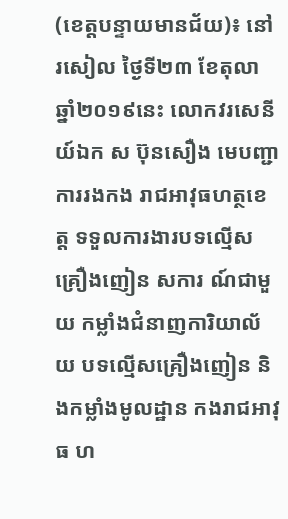(ខេត្តបន្ទាយមានជ័យ)៖ នៅរសៀល ថ្ងៃទី២៣ ខែតុលា ឆ្នាំ២០១៩នេះ លោកវរសេនីយ៍ឯក ស ប៊ុនសឿង មេបញ្ជាការរងកង រាជអាវុធហត្ថខេត្ត ទទួលការងារបទល្មើស គ្រឿងញៀន សការ ណ៍ជាមួយ កម្លាំងជំនាញការិយាល័យ បទល្មើសគ្រឿងញៀន និងកម្លាំងមូលដ្ឋាន កងរាជអាវុធ ហ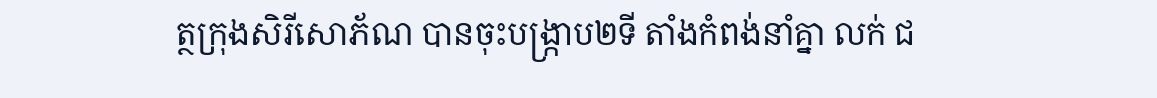ត្ថក្រុងសិរីសោភ័ណ បានចុះបង្រ្កាប២ទី តាំងកំពង់នាំគ្នា លក់ ជ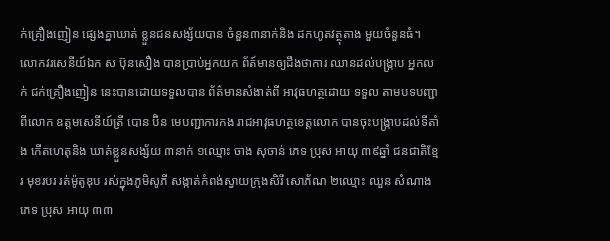ក់គ្រឿងញៀន ផ្សេងគ្នាឃាត់ ខ្លួនជនសង្ស័យបាន ចំនួន៣នាក់និង ដកហូតវត្ថុតាង មួយចំនួនធំ។
លោកវរសេនីយ៍ឯក ស ប៊ុនសឿង បានប្រាប់អ្នកយក ព័ត៍មានឲ្យដឹងថាការ ឈានដល់បង្ក្រាប អ្នកលក់ ជក់គ្រឿងញៀន នេះបានដោយទទួលបាន ព័ត៌មានសំងាត់ពី អាវុធហត្ថដោយ ទទួល តាមបទបញ្ជាពីលោក ឧត្តមសេនីយ៍ត្រី បោន ប៊ិន មេបញ្ជាការកង រាជអាវុធហត្ថខេត្តលោក បានចុះបង្រ្កាបដល់ទីតាំង កើតហេតុនិង ឃាត់ខ្លួនសង្ស័យ ៣នាក់ ១ឈ្មោះ ចាង សុចាន់ ភេទ ប្រុស អាយុ ៣៩ឆ្នាំ ជនជាតិខ្មែរ មុខរបរ រត់ម៉ូតូឌុប រស់ក្នុងភូមិសូភី សង្កាត់កំពង់ស្វាយក្រុងសិរី សោភ័ណ ២ឈ្មោះ ឈួន សំណាង ភេទ ប្រុស អាយុ ៣៣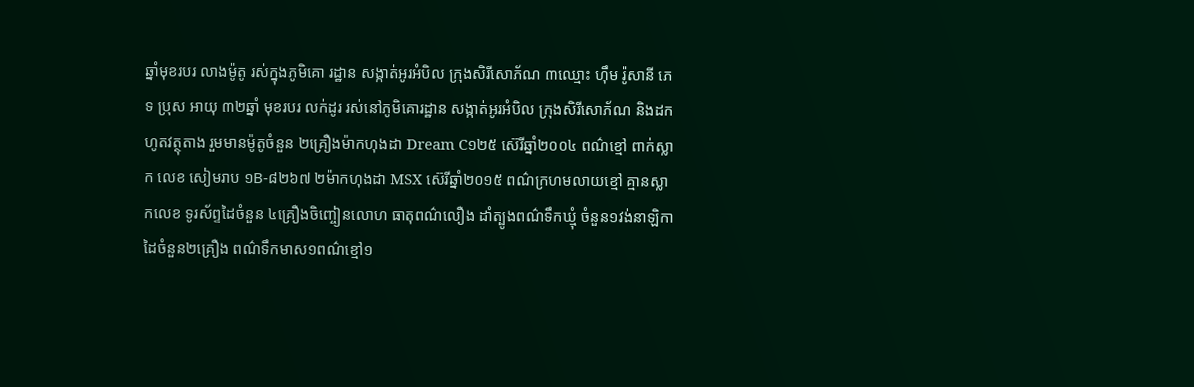ឆ្នាំមុខរបរ លាងម៉ូតូ រស់ក្នុងភូមិគោ រដ្ឋាន សង្កាត់អូរអំបិល ក្រុងសិរីសោភ័ណ ៣ឈ្មោះ ហ៊ឹម រ៉ូសានី ភេទ ប្រុស អាយុ ៣២ឆ្នាំ មុខរបរ លក់ដូរ រស់នៅភូមិគោរដ្ឋាន សង្កាត់អូរអំបិល ក្រុងសិរីសោភ័ណ និងដកហូតវត្ថុតាង រួមមានម៉ូតូចំនួន ២គ្រឿងម៉ាកហុងដា Dream C១២៥ ស៊េរីឆ្នាំ២០០៤ ពណ៌ខ្មៅ ពាក់ស្លាក លេខ សៀមរាប ១B-៨២៦៧ ២ម៉ាកហុងដា MSX ស៊េរីឆ្នាំ២០១៥ ពណ៌ក្រហមលាយខ្មៅ គ្មានស្លាកលេខ ទូរស័ព្ទដៃចំនួន ៤គ្រឿងចិញ្ចៀនលោហ ធាតុពណ៌លឿង ដាំត្បូងពណ៌ទឹកឃ្មុំ ចំនួន១វង់នាឡិកា ដៃចំនួន២គ្រឿង ពណ៌ទឹកមាស១ពណ៌ខ្មៅ១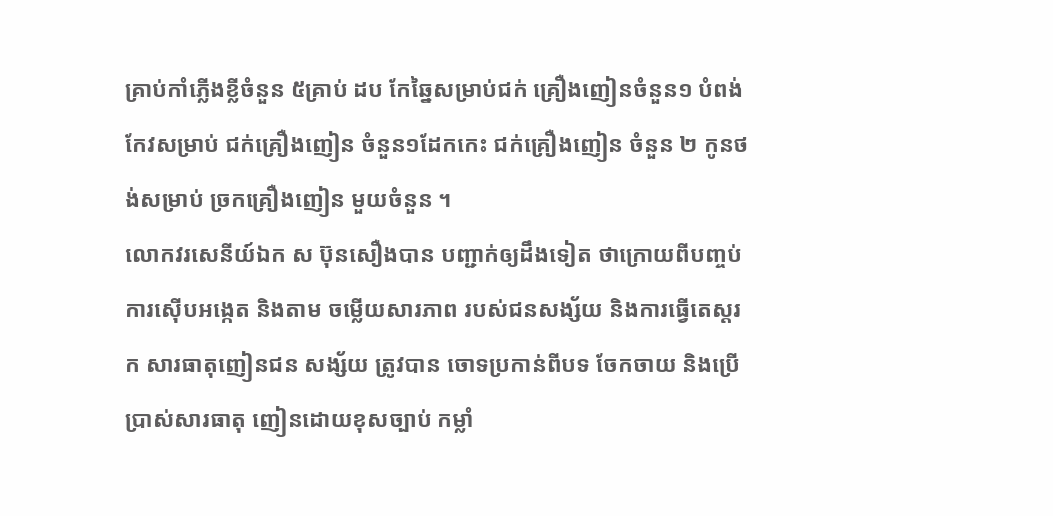គ្រាប់កាំភ្លើងខ្លីចំនួន ៥គ្រាប់ ដប កែឆ្នៃសម្រាប់ជក់ គ្រឿងញៀនចំនួន១ បំពង់កែវសម្រាប់ ជក់គ្រឿងញៀន ចំនួន១ដែកកេះ ជក់គ្រឿងញៀន ចំនួន ២ កូនថង់សម្រាប់ ច្រកគ្រឿងញៀន មួយចំនួន ។
លោកវរសេនីយ៍ឯក ស ប៊ុនសឿងបាន បញ្ជាក់ឲ្យដឹងទៀត ថាក្រោយពីបញ្ចប់ ការស៊ើបអង្កេត និងតាម ចម្លើយសារភាព របស់ជនសង្ស័យ និងការធ្វើតេស្តរក សារធាតុញៀនជន សង្ស័យ ត្រូវបាន ចោទប្រកាន់ពីបទ ចែកចាយ និងប្រើប្រាស់សារធាតុ ញៀនដោយខុសច្បាប់ កម្លាំ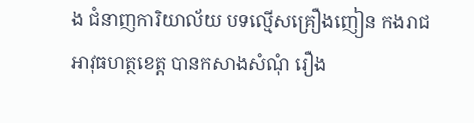ង ជំនាញការិយាល័យ បទល្មើសគ្រឿងញៀន កងរាជអាវុធហត្ថខេត្ត បានកសាងសំណុំ រឿង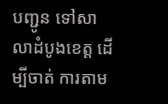បញ្ជូន ទៅសាលាដំបូងខេត្ត ដើម្បីចាត់ ការតាម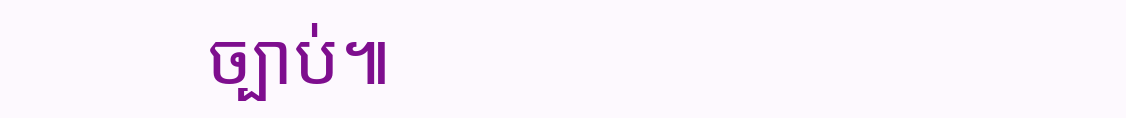ច្បាប់៕